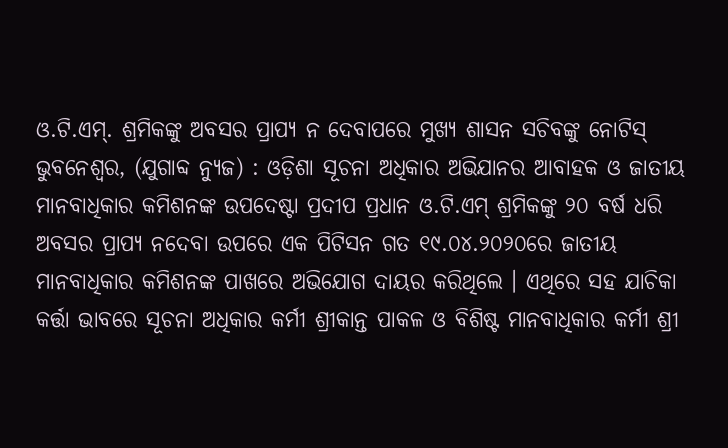ଓ.ଟି.ଏମ୍. ଶ୍ରମିକଙ୍କୁ ଅବସର ପ୍ରାପ୍ୟ ନ ଦେବାପରେ ମୁଖ୍ୟ ଶାସନ ସଚିବଙ୍କୁ ନୋଟିସ୍
ଭୁବନେଶ୍ୱର, (ଯୁଗାବ୍ଦ ନ୍ୟୁଜ) : ଓଡ଼ିଶା ସୂଚନା ଅଧିକାର ଅଭିଯାନର ଆବାହକ ଓ ଜାତୀୟ ମାନବାଧିକାର କମିଶନଙ୍କ ଉପଦେଷ୍ଟା ପ୍ରଦୀପ ପ୍ରଧାନ ଓ.ଟି.ଏମ୍ ଶ୍ରମିକଙ୍କୁ ୨୦ ବର୍ଷ ଧରି ଅବସର ପ୍ରାପ୍ୟ ନଦେବା ଉପରେ ଏକ ପିଟିସନ ଗତ ୧୯.୦୪.୨୦୨୦ରେ ଜାତୀୟ ମାନବାଧିକାର କମିଶନଙ୍କ ପାଖରେ ଅଭିଯୋଗ ଦାୟର କରିଥିଲେ । ଏଥିରେ ସହ ଯାଚିକା କର୍ତ୍ତା ଭାବରେ ସୂଚନା ଅଧିକାର କର୍ମୀ ଶ୍ରୀକାନ୍ତ ପାକଳ ଓ ବିଶିଷ୍ଟ ମାନବାଧିକାର କର୍ମୀ ଶ୍ରୀ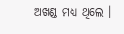ଅଖଣ୍ଡ ମଧ୍ୟ ଥିଲେ ।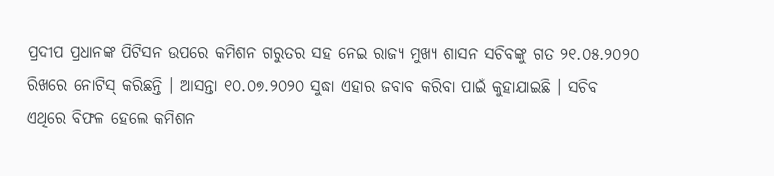ପ୍ରଦୀପ ପ୍ରଧାନଙ୍କ ପିଟିସନ ଉପରେ କମିଶନ ଗରୁତର ସହ ନେଇ ରାଜ୍ୟ ମୁଖ୍ୟ ଶାସନ ସଚିବଙ୍କୁ ଗତ ୨୧.୦୫.୨୦୨୦ ରିଖରେ ନୋଟିସ୍ କରିଛନ୍ତି । ଆସନ୍ତା ୧୦.୦୭.୨୦୨୦ ସୁଦ୍ଧା ଏହାର ଜବାବ କରିବା ପାଇଁ କୁହାଯାଇଛି । ସଚିବ ଏଥିରେ ବିଫଳ ହେଲେ କମିଶନ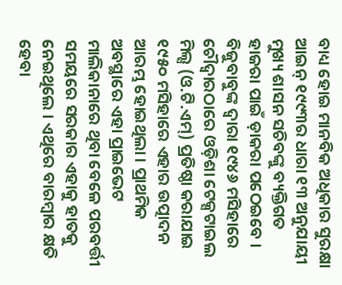ବାଧ୍ୟ ହୋଇ ମାନବିକ ଅଧିକାର ସୁରକ୍ଷା ଆଇନ୍ ୧୯୯୩ର ଧାରା ୧୩ ଅନୁଯାୟୀ ମୁଖ୍ୟ ଶାସନ ସଚିବଙ୍କୁ ବ୍ୟକ୍ତିଗତ ହାଜରା ପାଇଁ ଡ଼ାକରା ପଠେଇବେ । ବିଜୁବାବୁଙ୍କ ଦ୍ୱାରା ୧୯୪୬ ମସିହାରେ ଚୌଦ୍ୱାରଠାରେ ଓଡ଼ିଶା ଟେକ୍ସଟାଇଲ ମିଲ୍ସ (ଓ.ଟି.ଏମ୍) ପ୍ରତିଷ୍ଠା କରାଯାଇ ୧୯୫୦ ମସିହାରେ ଏହାର ଉତ୍ପାଦନ ଆରମ୍ଭ ହୋଇଥିଲା । ପ୍ରାଥମିକ ଅବସ୍ଥାରେ ଏହା ପ୍ରାଇଭେଟ ମାଲିକାନାରେ ଥିବା ବେଳେ ପରବର୍ତ୍ତୀ ସମୟରେ ସରକାର ଏହାକୁ ହାତକୁ ନେଇଥିଲେ । ଏଥିରେ ବାରମ୍ବାର କ୍ଷତି ହେବା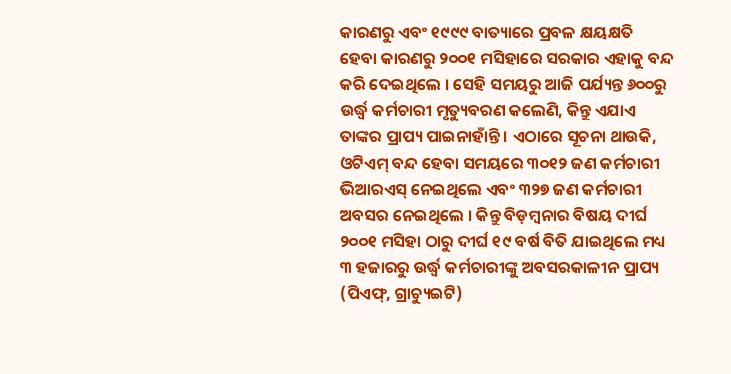କାରଣରୁ ଏବଂ ୧୯୯୯ ବାତ୍ୟାରେ ପ୍ରବଳ କ୍ଷୟକ୍ଷତି ହେବା କାରଣରୁ ୨୦୦୧ ମସିହାରେ ସରକାର ଏହାକୁ ବନ୍ଦ କରି ଦେଇଥିଲେ । ସେହି ସମୟରୁ ଆଜି ପର୍ଯ୍ୟନ୍ତ ୬୦୦ରୁ ଉର୍ଦ୍ଧ୍ୱ କର୍ମଚାରୀ ମୃତ୍ୟୁବରଣ କଲେଣି, କିନ୍ତୁ ଏଯାଏ ତାଙ୍କର ପ୍ରାପ୍ୟ ପାଇନାହାଁନ୍ତି । ଏଠାରେ ସୂଚନା ଥାଉକି, ଓଟିଏମ୍ ବନ୍ଦ ହେବା ସମୟରେ ୩୦୧୨ ଜଣ କର୍ମଚାରୀ ଭିଆରଏସ୍ ନେଇଥିଲେ ଏବଂ ୩୨୭ ଜଣ କର୍ମଚାରୀ ଅବସର ନେଇଥିଲେ । କିନ୍ତୁ ବିଡ଼ମ୍ବନାର ବିଷୟ ଦୀର୍ଘ ୨୦୦୧ ମସିହା ଠାରୁ ଦୀର୍ଘ ୧୯ ବର୍ଷ ବିତି ଯାଇଥିଲେ ମଧ୍ୟ ୩ ହଜାରରୁ ଉର୍ଦ୍ଧ୍ୱ କର୍ମଚାରୀଙ୍କୁ ଅବସରକାଳୀନ ପ୍ରାପ୍ୟ (ପିଏଫ୍, ଗ୍ରାଚ୍ୟୁଇଟି)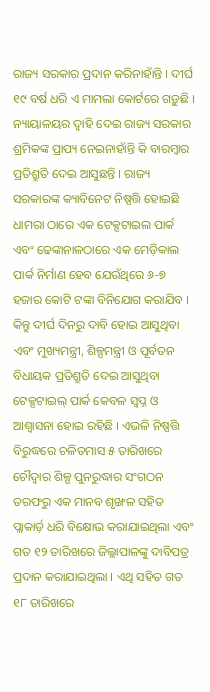ରାଜ୍ୟ ସରକାର ପ୍ରଦାନ କରିନାହାଁନ୍ତି । ଦୀର୍ଘ ୧୯ ବର୍ଷ ଧରି ଏ ମାମଲା କୋର୍ଟରେ ଗଡ଼ୁଛି । ନ୍ୟାୟାଳୟର ଦ୍ୱାହି ଦେଇ ରାଜ୍ୟ ସରକାର ଶ୍ରମିକଙ୍କ ପ୍ରାପ୍ୟ ନେଇନାହାଁନ୍ତି କି ବାରମ୍ବାର ପ୍ରତିଶ୍ରୁତି ଦେଇ ଆସୁଛନ୍ତି । ରାଜ୍ୟ ସରକାରଙ୍କ କ୍ୟାବିନେଟ ନିଷ୍ପତ୍ତି ହୋଇଛି ଧାମରା ଠାରେ ଏକ ଟେକ୍ସଟାଇଲ ପାର୍କ ଏବଂ ଢେଙ୍କାନାଳଠାରେ ଏକ ମେଡ଼ିକାଲ ପାର୍କ ନିର୍ମାଣ ହେବ ଯେଉଁଥିରେ ୬-୭ ହଜାର କୋଟି ଟଙ୍କା ବିନିଯୋଗ କରାଯିବ । କିନ୍ତୁ ଦୀର୍ଘ ଦିନରୁ ଦାବି ହୋଇ ଆସୁଥିବା ଏବଂ ମୁଖ୍ୟମନ୍ତ୍ରୀ, ଶିଳ୍ପମନ୍ତ୍ରୀ ଓ ପୂର୍ବତନ ବିଧାୟକ ପ୍ରତିଶ୍ରୁତି ଦେଇ ଆସୁଥିବା ଟେକ୍ସଟାଇଲ୍ ପାର୍କ କେବଳ ସ୍ୱପ୍ନ ଓ ଆଶ୍ୱାସନା ହୋଇ ରହିଛି । ଏଭଳି ନିଷ୍ପତ୍ତି ବିରୁଦ୍ଧରେ ଚଳିତମାସ ୫ ତାରିଖରେ ଚୌଦ୍ୱାର ଶିଳ୍ପ ପୁନରୁଦ୍ଧାର ସଂଗଠନ ତରଫରୁ ଏକ ମାନବ ଶୃଙ୍ଖଳ ସହିତ ପ୍ଲାକାର୍ଡ଼ ଧରି ବିକ୍ଷୋଭ କରାଯାଇଥିଲା ଏବଂ ଗତ ୧୨ ତାରିଖରେ ଜିଲ୍ଲାପାଳଙ୍କୁ ଦାବିପତ୍ର ପ୍ରଦାନ କରାଯାଇଥିଲା । ଏଥି ସହିତ ଗତ ୧୮ ତାରିଖରେ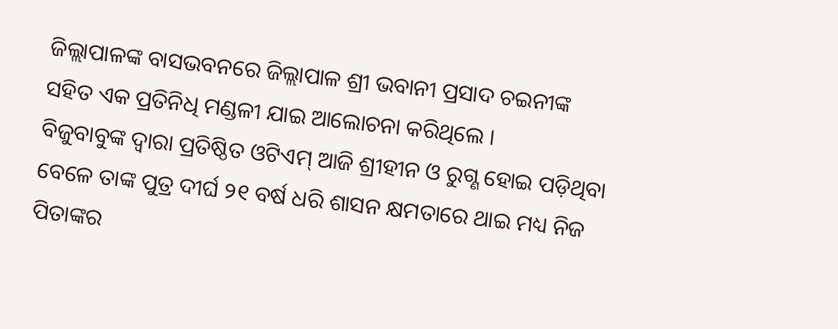ଜିଲ୍ଲାପାଳଙ୍କ ବାସଭବନରେ ଜିଲ୍ଲାପାଳ ଶ୍ରୀ ଭବାନୀ ପ୍ରସାଦ ଚଇନୀଙ୍କ ସହିତ ଏକ ପ୍ରତିନିଧି ମଣ୍ଡଳୀ ଯାଇ ଆଲୋଚନା କରିଥିଲେ ।
ବିଜୁବାବୁଙ୍କ ଦ୍ୱାରା ପ୍ରତିଷ୍ଠିତ ଓଟିଏମ୍ ଆଜି ଶ୍ରୀହୀନ ଓ ରୁଗ୍ଣ ହୋଇ ପଡ଼ିଥିବା ବେଳେ ତାଙ୍କ ପୁତ୍ର ଦୀର୍ଘ ୨୧ ବର୍ଷ ଧରି ଶାସନ କ୍ଷମତାରେ ଥାଇ ମଧ୍ୟ ନିଜ ପିତାଙ୍କର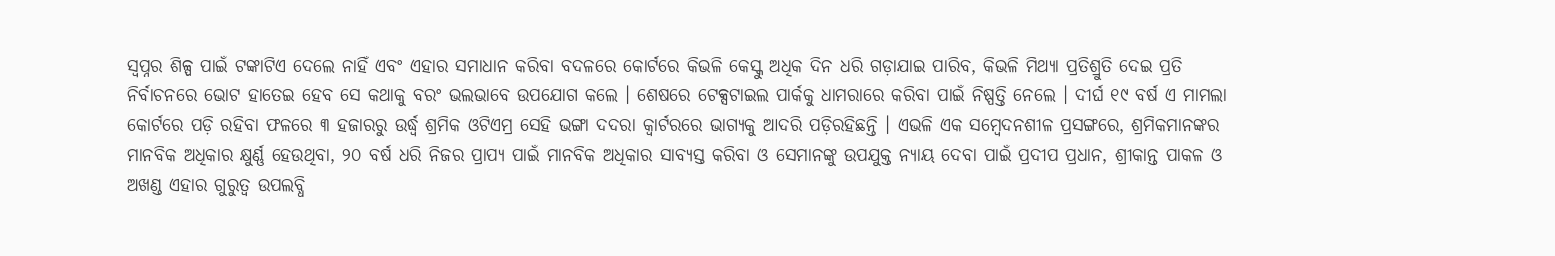ସ୍ୱପ୍ନର ଶିଳ୍ପ ପାଇଁ ଟଙ୍କାଟିଏ ଦେଲେ ନାହିଁ ଏବଂ ଏହାର ସମାଧାନ କରିବା ବଦଳରେ କୋର୍ଟରେ କିଭଳି କେସ୍କୁ ଅଧିକ ଦିନ ଧରି ଗଡ଼ାଯାଇ ପାରିବ, କିଭଳି ମିଥ୍ୟା ପ୍ରତିଶ୍ରୁତି ଦେଇ ପ୍ରତି ନିର୍ବାଚନରେ ଭୋଟ ହାତେଇ ହେବ ସେ କଥାକୁ ବରଂ ଭଲଭାବେ ଉପଯୋଗ କଲେ । ଶେଷରେ ଟେକ୍ସଟାଇଲ ପାର୍କକୁ ଧାମରାରେ କରିବା ପାଇଁ ନିଷ୍ପତ୍ତି ନେଲେ । ଦୀର୍ଘ ୧୯ ବର୍ଷ ଏ ମାମଲା କୋର୍ଟରେ ପଡ଼ି ରହିବା ଫଳରେ ୩ ହଜାରରୁ ଉର୍ଦ୍ଧ୍ୱ ଶ୍ରମିକ ଓଟିଏମ୍ର ସେହି ଭଙ୍ଗା ଦଦରା କ୍ୱାର୍ଟରରେ ଭାଗ୍ୟକୁ ଆଦରି ପଡ଼ିରହିଛନ୍ତି । ଏଭଳି ଏକ ସମ୍ବେଦନଶୀଳ ପ୍ରସଙ୍ଗରେ, ଶ୍ରମିକମାନଙ୍କର ମାନବିକ ଅଧିକାର କ୍ଷୁର୍ଣ୍ଣ ହେଉଥିବା, ୨୦ ବର୍ଷ ଧରି ନିଜର ପ୍ରାପ୍ୟ ପାଇଁ ମାନବିକ ଅଧିକାର ସାବ୍ୟସ୍ତ କରିବା ଓ ସେମାନଙ୍କୁ ଉପଯୁକ୍ତ ନ୍ୟାୟ ଦେବା ପାଇଁ ପ୍ରଦୀପ ପ୍ରଧାନ, ଶ୍ରୀକାନ୍ତ ପାକଳ ଓ ଅଖଣ୍ଡ ଏହାର ଗୁରୁତ୍ୱ ଉପଲବ୍ଧି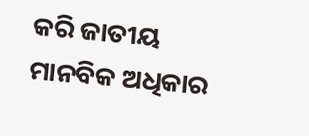କରି ଜାତୀୟ ମାନବିକ ଅଧିକାର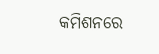କମିଶନରେ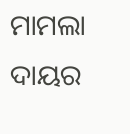ମାମଲା ଦାୟର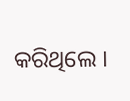କରିଥିଲେ ।